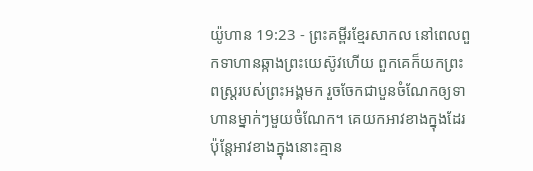យ៉ូហាន 19:23 - ព្រះគម្ពីរខ្មែរសាកល នៅពេលពួកទាហានឆ្កាងព្រះយេស៊ូវហើយ ពួកគេក៏យកព្រះពស្ត្ររបស់ព្រះអង្គមក រួចចែកជាបួនចំណែកឲ្យទាហានម្នាក់ៗមួយចំណែក។ គេយកអាវខាងក្នុងដែរ ប៉ុន្តែអាវខាងក្នុងនោះគ្មាន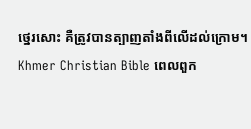ថ្នេរសោះ គឺត្រូវបានត្បាញតាំងពីលើដល់ក្រោម។ Khmer Christian Bible ពេលពួក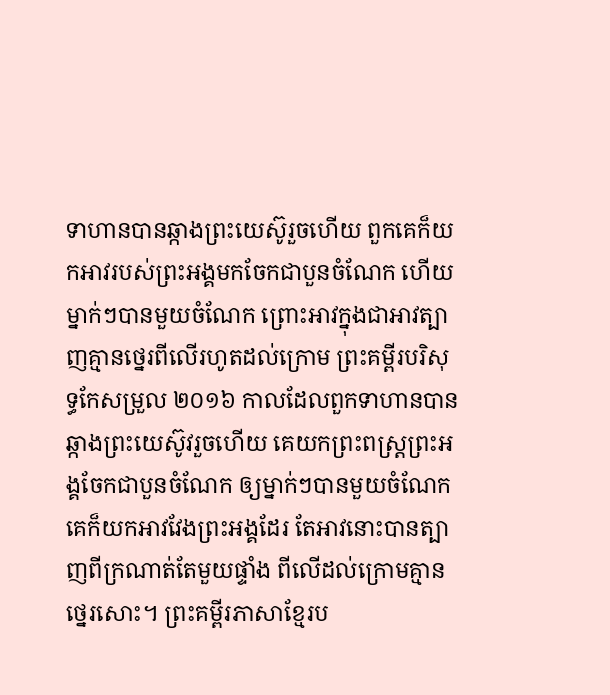ទាហានបានឆ្កាងព្រះយេស៊ូរួចហើយ ពួកគេក៏យកអាវរបស់ព្រះអង្គមកចែកជាបួនចំណែក ហើយម្នាក់ៗបានមួយចំណែក ព្រោះអាវក្នុងជាអាវត្បាញគ្មានថ្នេរពីលើរហូតដល់ក្រោម ព្រះគម្ពីរបរិសុទ្ធកែសម្រួល ២០១៦ កាលដែលពួកទាហានបានឆ្កាងព្រះយេស៊ូវរួចហើយ គេយកព្រះពស្ត្រព្រះអង្គចែកជាបួនចំណែក ឲ្យម្នាក់ៗបានមួយចំណែក គេក៏យកអាវវែងព្រះអង្គដែរ តែអាវនោះបានត្បាញពីក្រណាត់តែមួយផ្ទាំង ពីលើដល់ក្រោមគ្មានថ្នេរសោះ។ ព្រះគម្ពីរភាសាខ្មែរប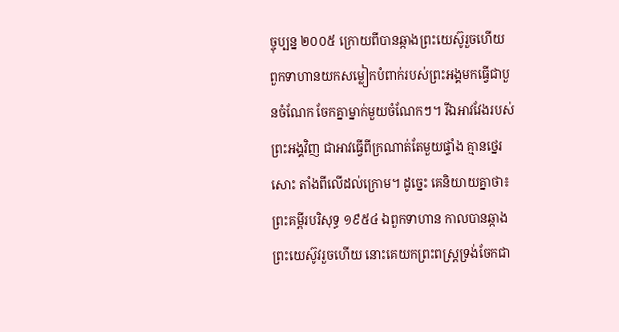ច្ចុប្បន្ន ២០០៥ ក្រោយពីបានឆ្កាងព្រះយេស៊ូរួចហើយ ពួកទាហានយកសម្លៀកបំពាក់របស់ព្រះអង្គមកធ្វើជាបួនចំណែក ចែកគ្នាម្នាក់មួយចំណែកៗ។ រីឯអាវវែងរបស់ព្រះអង្គវិញ ជាអាវធ្វើពីក្រណាត់តែមួយផ្ទាំង គ្មានថ្នេរសោះ តាំងពីលើដល់ក្រោម។ ដូច្នេះ គេនិយាយគ្នាថា៖ ព្រះគម្ពីរបរិសុទ្ធ ១៩៥៤ ឯពួកទាហាន កាលបានឆ្កាងព្រះយេស៊ូវរួចហើយ នោះគេយកព្រះពស្ត្រទ្រង់ចែកជា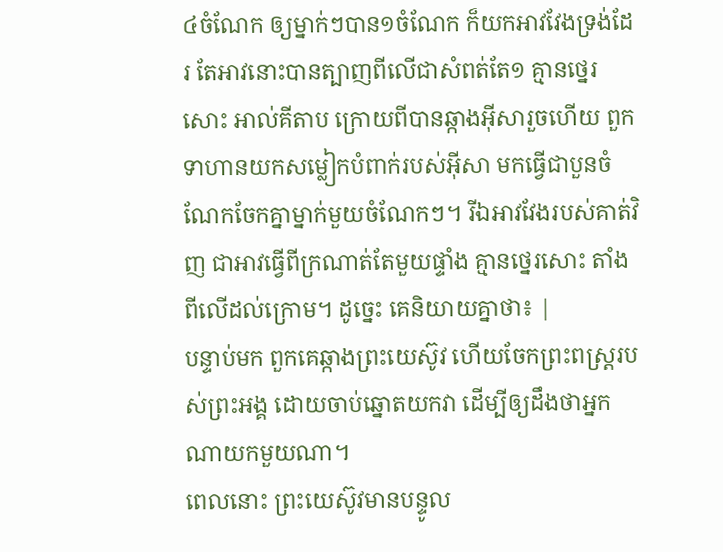៤ចំណែក ឲ្យម្នាក់ៗបាន១ចំណែក ក៏យកអាវវែងទ្រង់ដែរ តែអាវនោះបានត្បាញពីលើជាសំពត់តែ១ គ្មានថ្នេរសោះ អាល់គីតាប ក្រោយពីបានឆ្កាងអ៊ីសារួចហើយ ពួកទាហានយកសម្លៀកបំពាក់របស់អ៊ីសា មកធ្វើជាបួនចំណែកចែកគ្នាម្នាក់មួយចំណែកៗ។ រីឯអាវវែងរបស់គាត់វិញ ជាអាវធ្វើពីក្រណាត់តែមួយផ្ទាំង គ្មានថ្នេរសោះ តាំងពីលើដល់ក្រោម។ ដូច្នេះ គេនិយាយគ្នាថា៖ |
បន្ទាប់មក ពួកគេឆ្កាងព្រះយេស៊ូវ ហើយចែកព្រះពស្ត្ររបស់ព្រះអង្គ ដោយចាប់ឆ្នោតយកវា ដើម្បីឲ្យដឹងថាអ្នកណាយកមួយណា។
ពេលនោះ ព្រះយេស៊ូវមានបន្ទូល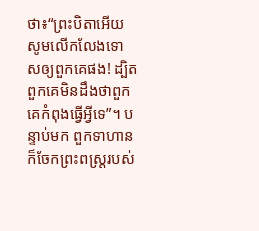ថា៖“ព្រះបិតាអើយ សូមលើកលែងទោសឲ្យពួកគេផង! ដ្បិតពួកគេមិនដឹងថាពួកគេកំពុងធ្វើអ្វីទេ”។ បន្ទាប់មក ពួកទាហានក៏ចែកព្រះពស្ត្ររបស់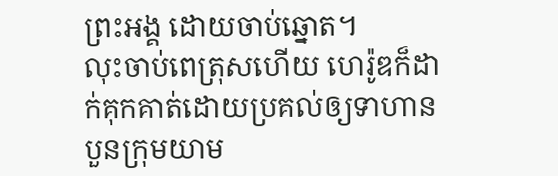ព្រះអង្គ ដោយចាប់ឆ្នោត។
លុះចាប់ពេត្រុសហើយ ហេរ៉ូឌក៏ដាក់គុកគាត់ដោយប្រគល់ឲ្យទាហានបួនក្រុមយាម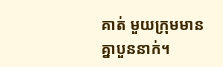គាត់ មួយក្រុមមានគ្នាបួននាក់។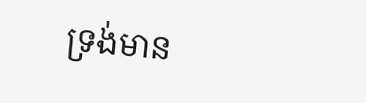ទ្រង់មាន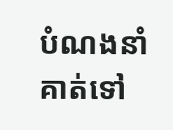បំណងនាំគាត់ទៅ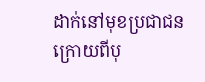ដាក់នៅមុខប្រជាជន ក្រោយពីបុ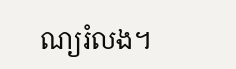ណ្យរំលង។